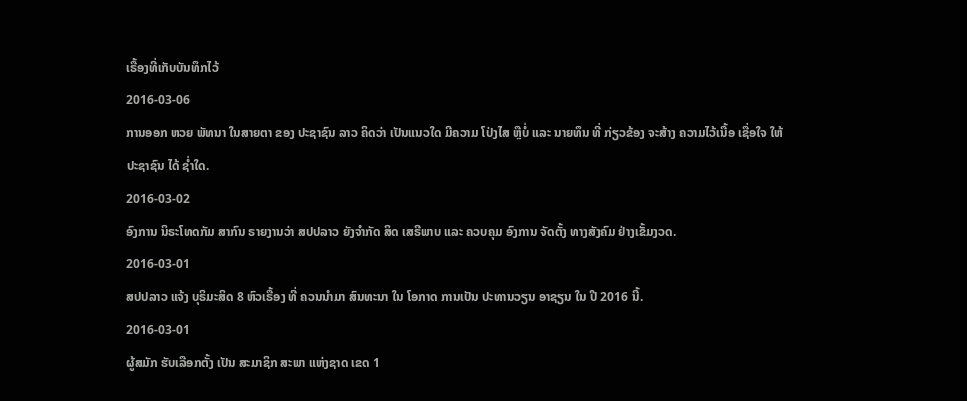ເຣື້ອງທີ່ເກັບບັນທຶກໄວ້
2016-03-06
ການອອກ ຫວຍ ພັທນາ ໃນສາຍຕາ ຂອງ ປະຊາຊົນ ລາວ ຄິດວ່າ ເປັນແນວໃດ ມີຄວາມ ໂປ່ງໄສ ຫຼືບໍ່ ແລະ ນາຍທຶນ ທີ່ ກ່ຽວຂ້ອງ ຈະສ້າງ ຄວາມໄວ້ເນື້ອ ເຊື່ອໃຈ ໃຫ້ ປະຊາຊົນ ໄດ້ ຊໍ່າໃດ.
2016-03-02
ອົງການ ນິຣະໂທດກັມ ສາກົນ ຣາຍງານວ່າ ສປປລາວ ຍັງຈຳກັດ ສິດ ເສຣີພາບ ແລະ ຄວບຄຸມ ອົງການ ຈັດຕັ້ງ ທາງສັງຄົມ ຢ່າງເຂັ້ມງວດ.
2016-03-01
ສປປລາວ ແຈ້ງ ບຸຣິມະສິດ 8 ຫົວເຣື້ອງ ທີ່ ຄວນນໍາມາ ສົນທະນາ ໃນ ໂອກາດ ການເປັນ ປະທານວຽນ ອາຊຽນ ໃນ ປີ 2016 ນີ້.
2016-03-01
ຜູ້ສມັກ ຮັບເລືອກຕັ້ງ ເປັນ ສະມາຊິກ ສະພາ ແຫ່ງຊາດ ເຂດ 1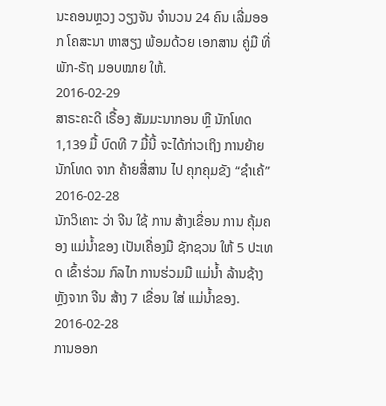ນະຄອນຫຼວງ ວຽງຈັນ ຈຳນວນ 24 ຄົນ ເລີ່ມອອກ ໂຄສະນາ ຫາສຽງ ພ້ອມດ້ວຍ ເອກສານ ຄູ່ມື ທີ່ ພັກ-ຣັຖ ມອບໝາຍ ໃຫ້.
2016-02-29
ສາຣະຄະດີ ເຣື້ອງ ສັມມະນາກອນ ຫຼື ນັກໂທດ 1,139 ມື້ ບົດທີ 7 ມື້ນີ້ ຈະໄດ້ກ່າວເຖິງ ການຍ້າຍ ນັກໂທດ ຈາກ ຄ້າຍສື່ສານ ໄປ ຄຸກຄຸມຂັງ “ຊໍາເຄ້”
2016-02-28
ນັກວິເຄາະ ວ່າ ຈີນ ໃຊ້ ການ ສ້າງເຂື່ອນ ການ ຄຸ້ມຄອງ ແມ່ນໍ້າຂອງ ເປັນເຄື່ອງມື ຊັກຊວນ ໃຫ້ 5 ປະເທດ ເຂົ້າຮ່ວມ ກົລໄກ ການຮ່ວມມື ແມ່ນໍ້າ ລ້ານຊ້າງ ຫຼັງຈາກ ຈີນ ສ້າງ 7 ເຂື່ອນ ໃສ່ ແມ່ນໍ້າຂອງ.
2016-02-28
ການອອກ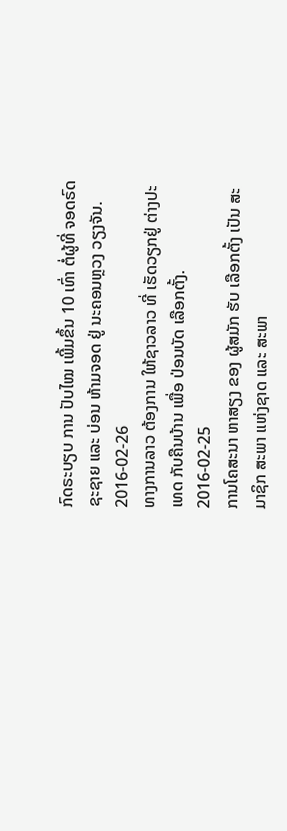ກົດຣະບຽບ ການ ປັບໄໝ ເພີ້ມຂຶ້ນ 10 ເທົ່າ ຕໍ່ຜູ້ທີ່ ຈອດຣົດ ຊະຊາຍ ແລະ ບ່ອນ ຫ້າມຈອດ ຢູ່ ນະຄອນຫຼວງ ວຽງຈັນ.
2016-02-26
ທາງການລາວ ຕ້ອງການ ໃຫ້ຊາວລາວ ທີ່ ເຮັດວຽກຢູ່ ຕ່າງປະເທດ ກັບຄືນບ້ານ ເພື່ອ ປ່ອນບັດ ເລືອກຕັ້ງ.
2016-02-25
ການໂຄສະນາ ຫາສຽງ ຂອງ ຜູ້ສມັກ ຮັບ ເລືອກຕັ້ງ ເປັນ ສະມາຊິກ ສະພາ ແຫ່ງຊາດ ແລະ ສະພາ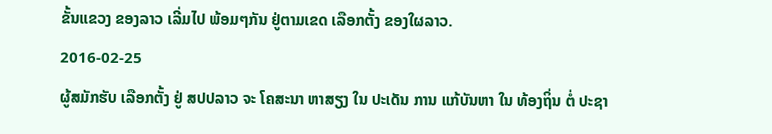ຂັ້ນແຂວງ ຂອງລາວ ເລີ່ມໄປ ພ້ອມໆກັນ ຢູ່ຕາມເຂດ ເລືອກຕັ້ງ ຂອງໃຜລາວ.
2016-02-25
ຜູ້ສມັກຮັບ ເລືອກຕັ້ງ ຢູ່ ສປປລາວ ຈະ ໂຄສະນາ ຫາສຽງ ໃນ ປະເດັນ ການ ແກ້ບັນຫາ ໃນ ທ້ອງຖິ່ນ ຕໍ່ ປະຊາ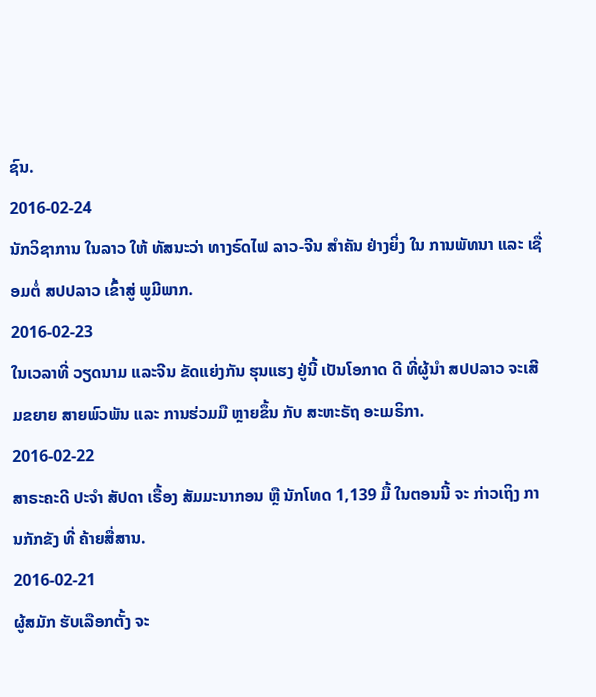ຊົນ.
2016-02-24
ນັກວິຊາການ ໃນລາວ ໃຫ້ ທັສນະວ່າ ທາງຣົດໄຟ ລາວ-ຈີນ ສໍາຄັນ ຢ່າງຍິ່ງ ໃນ ການພັທນາ ແລະ ເຊື່ອມຕໍ່ ສປປລາວ ເຂົ້າສູ່ ພູມີພາກ.
2016-02-23
ໃນເວລາທີ່ ວຽດນາມ ແລະຈີນ ຂັດແຍ່ງກັນ ຮຸນແຮງ ຢູ່ນີ້ ເປັນໂອກາດ ດີ ທີ່ຜູ້ນຳ ສປປລາວ ຈະເສີມຂຍາຍ ສາຍພົວພັນ ແລະ ການຮ່ວມມື ຫຼາຍຂຶ້ນ ກັບ ສະຫະຣັຖ ອະເມຣິກາ.
2016-02-22
ສາຣະຄະດີ ປະຈຳ ສັປດາ ເຣື້ອງ ສັມມະນາກອນ ຫຼື ນັກໂທດ 1,139 ມື້ ໃນຕອນນີ້ ຈະ ກ່າວເຖິງ ການກັກຂັງ ທີ່ ຄ້າຍສື່ສານ.
2016-02-21
ຜູ້ສມັກ ຮັບເລືອກຕັ້ງ ຈະ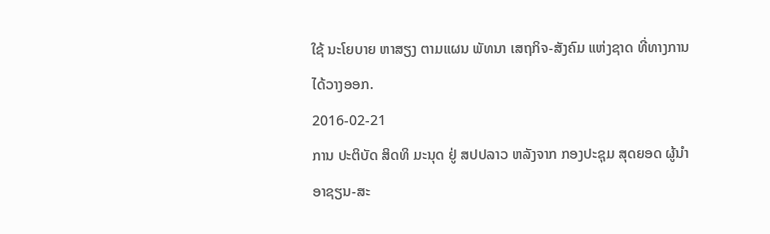ໃຊ້ ນະໂຍບາຍ ຫາສຽງ ຕາມແຜນ ພັທນາ ເສຖກິຈ-ສັງຄົມ ແຫ່ງຊາດ ທີ່ທາງການ ໄດ້ວາງອອກ.
2016-02-21
ການ ປະຕິບັດ ສິດທິ ມະນຸດ ຢູ່ ສປປລາວ ຫລັງຈາກ ກອງປະຊຸມ ສຸດຍອດ ຜູ້ນໍາ ອາຊຽນ-ສະ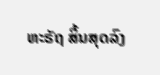ຫະຣັຖ ສິ້ນສຸດລົງ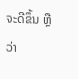ຈະດີຂຶ້ນ ຫຼືວ່າ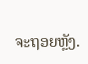ຈະຖອຍຫຼັງ.